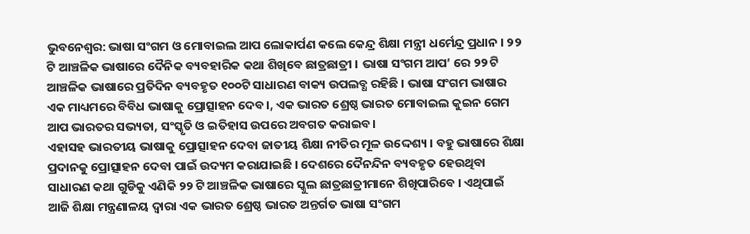ଭୁବନେଶ୍ବର: ଭାଷା ସଂଗମ ଓ ମୋବାଇଲ ଆପ ଲୋକାର୍ପଣ କଲେ କେନ୍ଦ୍ର ଶିକ୍ଷା ମନ୍ତ୍ରୀ ଧର୍ମେନ୍ଦ୍ର ପ୍ରଧାନ । ୨୨ ଟି ଆଞ୍ଚଳିକ ଭାଷାରେ ଦୈନିକ ବ୍ୟବହାରିକ କଥା ଶିଖିବେ ଛାତ୍ରଛାତ୍ରୀ । ଭାଷା ସଂଗମ ଆପ’ ରେ ୨୨ ଟି ଆଞ୍ଚଳିକ ଭାଷାରେ ପ୍ରତିଦିନ ବ୍ୟବହୃତ ୧୦୦ଟି ସାଧାରଣ ବାକ୍ୟ ଉପଲବ୍ଧ ରହିଛି । ଭାଷା ସଂଗମ ଭାଷାର ଏକ ମାଧ୍ୟମରେ ବିବିଧ ଭାଷାକୁ ପ୍ରୋତ୍ସାହନ ଦେବ।, ଏକ ଭାରତ ଶ୍ରେଷ୍ଠ ଭାରତ ମୋବାଇଲ କୁଇନ ଗେମ ଆପ ଭାରତର ସଭ୍ୟତା, ସଂସ୍କୃତି ଓ ଇତିହାସ ଉପରେ ଅବଗତ କରାଇବ।
ଏହାସହ ଭାରତୀୟ ଭାଷାକୁ ପ୍ରୋତ୍ସାହନ ଦେବା ଜାତୀୟ ଶିକ୍ଷା ନୀତିର ମୂଳ ଉଦ୍ଦେଶ୍ୟ । ବହୁ ଭାଷାରେ ଶିକ୍ଷା ପ୍ରଦାନକୁ ପ୍ରୋତ୍ସାହନ ଦେବା ପାଇଁ ଉଦ୍ୟମ କରାଯାଇଛି । ଦେଶରେ ଦୈନନ୍ଦିନ ବ୍ୟବହୃତ ହେଉଥିବା ସାଧାରଣ କଥା ଗୁଡିକୁ ଏଣିକି ୨୨ ଟି ଆଞ୍ଚଳିକ ଭାଷାରେ ସ୍କୁଲ ଛାତ୍ରଛାତ୍ରୀମାନେ ଶିଖିପାରିବେ । ଏଥିପାଇଁ ଆଜି ଶିକ୍ଷା ମନ୍ତ୍ରଣାଳୟ ଦ୍ଵାରା ଏକ ଭାରତ ଶ୍ରେଷ୍ଠ ଭାରତ ଅନ୍ତର୍ଗତ ଭାଷା ସଂଗମ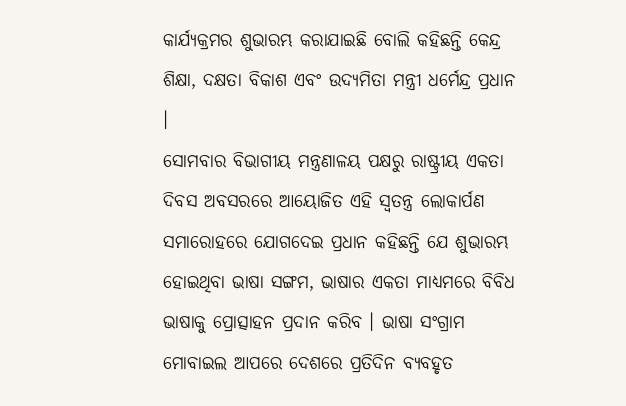କାର୍ଯ୍ୟକ୍ରମର ଶୁଭାରମ୍ଭ କରାଯାଇଛି ବୋଲି କହିଛନ୍ତି କେନ୍ଦ୍ର ଶିକ୍ଷା, ଦକ୍ଷତା ବିକାଶ ଏବଂ ଉଦ୍ୟମିତା ମନ୍ତ୍ରୀ ଧର୍ମେନ୍ଦ୍ର ପ୍ରଧାନ ।
ସୋମବାର ବିଭାଗୀୟ ମନ୍ତ୍ରଣାଳୟ ପକ୍ଷରୁ ରାଷ୍ଟ୍ରୀୟ ଏକତା ଦିବସ ଅବସରରେ ଆୟୋଜିତ ଏହି ସ୍ଵତନ୍ତ୍ର ଲୋକାର୍ପଣ ସମାରୋହରେ ଯୋଗଦେଇ ପ୍ରଧାନ କହିଛନ୍ତି ଯେ ଶୁଭାରମ୍ଭ ହୋଇଥିବା ଭାଷା ସଙ୍ଗମ, ଭାଷାର ଏକତା ମାଧ୍ୟମରେ ବିବିଧ ଭାଷାକୁ ପ୍ରୋତ୍ସାହନ ପ୍ରଦାନ କରିବ । ଭାଷା ସଂଗ୍ରାମ ମୋବାଇଲ ଆପରେ ଦେଶରେ ପ୍ରତିଦିନ ବ୍ୟବହୃତ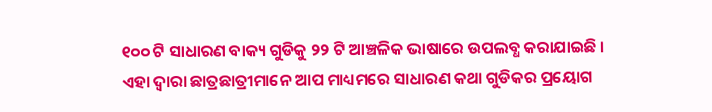୧୦୦ ଟି ସାଧାରଣ ବାକ୍ୟ ଗୁଡିକୁ ୨୨ ଟି ଆଞ୍ଚଳିକ ଭାଷାରେ ଉପଲବ୍ଧ କରାଯାଇଛି । ଏହା ଦ୍ଵାରା ଛାତ୍ରଛାତ୍ରୀମାନେ ଆପ ମାଧ୍ୟମରେ ସାଧାରଣ କଥା ଗୁଡିକର ପ୍ରୟୋଗ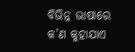ବିଭିନ୍ନ ଭାଷାରେ କ’ଣ କୁହାଯାଏ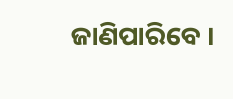ଜାଣିପାରିବେ ।